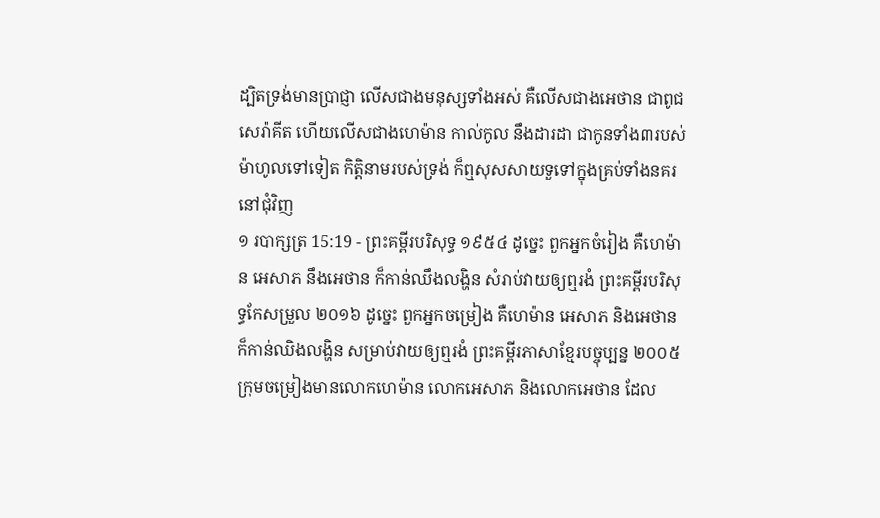ដ្បិតទ្រង់មានប្រាជ្ញា លើសជាងមនុស្សទាំងអស់ គឺលើសជាងអេថាន ជាពូជសេរ៉ាគីត ហើយលើសជាងហេម៉ាន កាល់កូល នឹងដារដា ជាកូនទាំង៣របស់ម៉ាហូលទៅទៀត កិត្តិនាមរបស់ទ្រង់ ក៏ឮសុសសាយទួទៅក្នុងគ្រប់ទាំងនគរនៅជុំវិញ
១ របាក្សត្រ 15:19 - ព្រះគម្ពីរបរិសុទ្ធ ១៩៥៤ ដូច្នេះ ពួកអ្នកចំរៀង គឺហេម៉ាន អេសាភ នឹងអេថាន ក៏កាន់ឈឹងលង្ហិន សំរាប់វាយឲ្យឮរងំ ព្រះគម្ពីរបរិសុទ្ធកែសម្រួល ២០១៦ ដូច្នេះ ពួកអ្នកចម្រៀង គឺហេម៉ាន អេសាភ និងអេថាន ក៏កាន់ឈិងលង្ហិន សម្រាប់វាយឲ្យឮរងំ ព្រះគម្ពីរភាសាខ្មែរបច្ចុប្បន្ន ២០០៥ ក្រុមចម្រៀងមានលោកហេម៉ាន លោកអេសាភ និងលោកអេថាន ដែល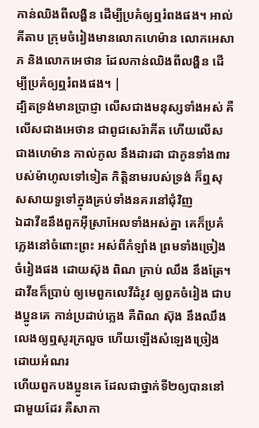កាន់ឈិងពីលង្ហិន ដើម្បីប្រគំឲ្យឮរំពងផង។ អាល់គីតាប ក្រុមចំរៀងមានលោកហេម៉ាន លោកអេសាភ និងលោកអេថាន ដែលកាន់ឈិងពីលង្ហិន ដើម្បីប្រគំឲ្យឮរំពងផង។ |
ដ្បិតទ្រង់មានប្រាជ្ញា លើសជាងមនុស្សទាំងអស់ គឺលើសជាងអេថាន ជាពូជសេរ៉ាគីត ហើយលើសជាងហេម៉ាន កាល់កូល នឹងដារដា ជាកូនទាំង៣របស់ម៉ាហូលទៅទៀត កិត្តិនាមរបស់ទ្រង់ ក៏ឮសុសសាយទួទៅក្នុងគ្រប់ទាំងនគរនៅជុំវិញ
ឯដាវីឌនឹងពួកអ៊ីស្រាអែលទាំងអស់គ្នា គេក៏ប្រគំភ្លេងនៅចំពោះព្រះ អស់ពីកំឡាំង ព្រមទាំងច្រៀងចំរៀងផង ដោយស៊ុង ពិណ ក្រាប់ ឈឹង នឹងត្រែ។
ដាវីឌក៏ប្រាប់ ឲ្យមេពួកលេវីដំរូវ ឲ្យពួកចំរៀង ជាបងប្អូនគេ កាន់ប្រដាប់ភ្លេង គឺពិណ ស៊ុង នឹងឈឹង លេងឲ្យឮសូរក្រលួច ហើយឡើងសំឡេងច្រៀងដោយអំណរ
ហើយពួកបងប្អូនគេ ដែលជាថ្នាក់ទី២ឲ្យបាននៅជាមួយដែរ គឺសាកា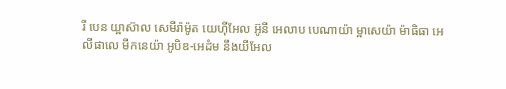រី បេន យ្អាស៊ាល សេមីរ៉ាម៉ូត យេហ៊ីអែល អ៊ូនី អេលាប បេណាយ៉ា ម្អាសេយ៉ា ម៉ាធិធា អេលីផាលេ មីកនេយ៉ា អូបិឌ-អេដំម នឹងយីអែល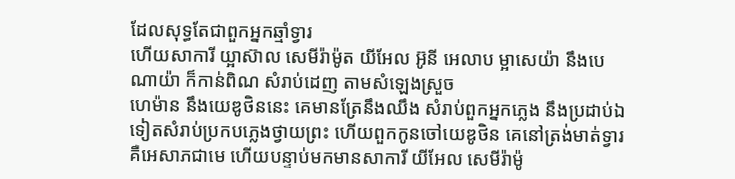ដែលសុទ្ធតែជាពួកអ្នកឆ្មាំទ្វារ
ហើយសាការី យ្អាស៊ាល សេមីរ៉ាម៉ូត យីអែល អ៊ូនី អេលាប ម្អាសេយ៉ា នឹងបេណាយ៉ា ក៏កាន់ពិណ សំរាប់ដេញ តាមសំឡេងស្រួច
ហេម៉ាន នឹងយេឌូថិននេះ គេមានត្រែនឹងឈឹង សំរាប់ពួកអ្នកភ្លេង នឹងប្រដាប់ឯទៀតសំរាប់ប្រកបភ្លេងថ្វាយព្រះ ហើយពួកកូនចៅយេឌូថិន គេនៅត្រង់មាត់ទ្វារ
គឺអេសាភជាមេ ហើយបន្ទាប់មកមានសាការី យីអែល សេមីរ៉ាម៉ូ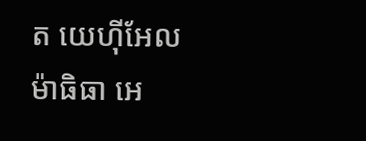ត យេហ៊ីអែល ម៉ាធិធា អេ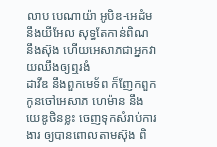លាប បេណាយ៉ា អូបិឌ-អេដំម នឹងយីអែល សុទ្ធតែកាន់ពិណ នឹងស៊ុង ហើយអេសាភជាអ្នកវាយឈឹងឲ្យឮរងំ
ដាវីឌ នឹងពួកមេទ័ព ក៏ញែកពួកកូនចៅអេសាភ ហេម៉ាន នឹងយេឌូថិនខ្លះ ចេញទុកសំរាប់ការងារ ឲ្យបានពោលតាមស៊ុង ពិ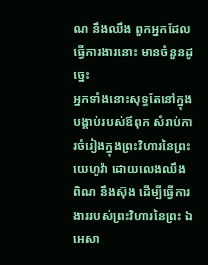ណ នឹងឈឹង ពួកអ្នកដែលធ្វើការងារនោះ មានចំនួនដូច្នេះ
អ្នកទាំងនោះសុទ្ធតែនៅក្នុងបង្គាប់របស់ឪពុក សំរាប់ការចំរៀងក្នុងព្រះវិហារនៃព្រះយេហូវ៉ា ដោយលេងឈឹង ពិណ នឹងស៊ុង ដើម្បីធ្វើការងាររបស់ព្រះវិហារនៃព្រះ ឯអេសា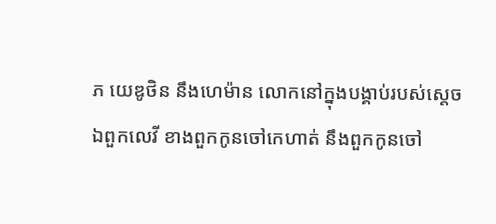ភ យេឌូថិន នឹងហេម៉ាន លោកនៅក្នុងបង្គាប់របស់ស្តេច
ឯពួកលេវី ខាងពួកកូនចៅកេហាត់ នឹងពួកកូនចៅ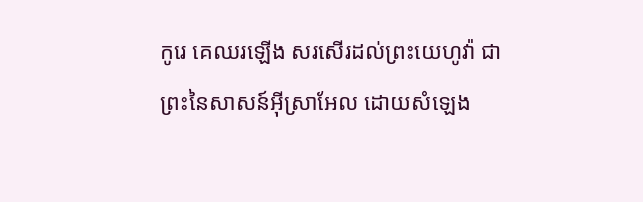កូរេ គេឈរឡើង សរសើរដល់ព្រះយេហូវ៉ា ជាព្រះនៃសាសន៍អ៊ីស្រាអែល ដោយសំឡេង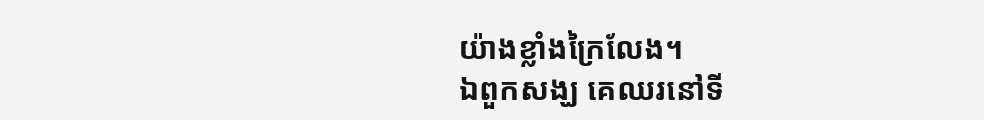យ៉ាងខ្លាំងក្រៃលែង។
ឯពួកសង្ឃ គេឈរនៅទី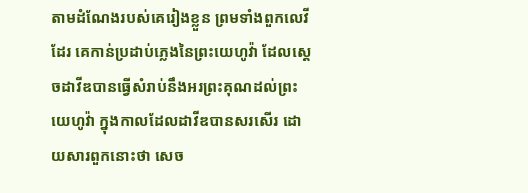តាមដំណែងរបស់គេរៀងខ្លួន ព្រមទាំងពួកលេវីដែរ គេកាន់ប្រដាប់ភ្លេងនៃព្រះយេហូវ៉ា ដែលស្តេចដាវីឌបានធ្វើសំរាប់នឹងអរព្រះគុណដល់ព្រះយេហូវ៉ា ក្នុងកាលដែលដាវីឌបានសរសើរ ដោយសារពួកនោះថា សេច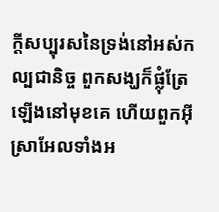ក្ដីសប្បុរសនៃទ្រង់នៅអស់កល្បជានិច្ច ពួកសង្ឃក៏ផ្លុំត្រែឡើងនៅមុខគេ ហើយពួកអ៊ីស្រាអែលទាំងអ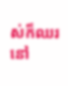ស់ក៏ឈរនៅ